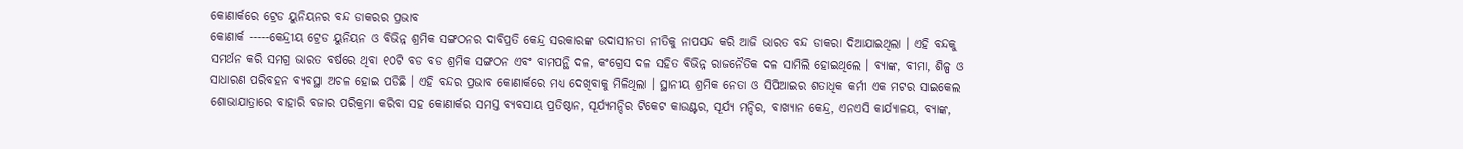କୋଣାର୍କରେ ଟ୍ରେଡ ୟୁନିୟନର ବନ୍ଦ ଡାକରର ପ୍ରଭାବ
କୋଣାର୍କ -----କେନ୍ଦ୍ରୀୟ ଟ୍ରେଡ ୟୁନିୟନ ଓ ବିଭିନ୍ନ ଶ୍ରମିକ ସଙ୍ଗଠନର ଦାବିପ୍ରତି କେନ୍ଦ୍ର ସରକାରଙ୍କ ଉଦାସୀନତା ନୀତିକୁ ନାପସନ୍ଦ କରି ଆଜି ଭାରତ ବନ୍ଦ ଡାକରା ଦିଆଯାଇଥିଲା । ଏହି ବନ୍ଦକୁ ସମର୍ଥନ କରି ସମଗ୍ର ଭାରତ ବର୍ଷରେ ଥିବା ୧୦ଟି ବଡ ବଡ ଶ୍ରମିକ ସଙ୍ଗଠନ ଏବଂ ବାମପନ୍ଥି ଦଳ, କଂଗ୍ରେସ ଦଳ ସହିତ ବିଭିନ୍ନ ରାଜନୈତିକ ଦଳ ସାମିଲି ହୋଇଥିଲେ । ବ୍ୟାଙ୍କ, ବୀମା, ଶିଳ୍ପ ଓ ସାଧାରଣ ପରିବହନ ବ୍ୟବସ୍ଥା ଅଚଳ ହୋଇ ପଡିଛି । ଏହି ବନ୍ଦର ପ୍ରଭାବ କୋଣାର୍କରେ ମଧ୍ୟ ଦେଖିବାକୁ ମିଳିଥିଲା । ସ୍ଥାନୀୟ ଶ୍ରମିକ ନେତା ଓ ସିପିଆଇର ଶତାଧିକ କର୍ମୀ ଏକ ମଟର ସାଇକେଲ ଶୋଭାଯାତ୍ରାରେ ବାହାରି ବଜାର ପରିକ୍ରମା କରିବା ସହ କୋଣାର୍କର ସମସ୍ତ ବ୍ୟବସାୟ ପ୍ରତିଷ୍ଠାନ, ସୂର୍ଯ୍ୟମନ୍ଦିର ଟିକେଟ କାଉଣ୍ଟର, ସୂର୍ଯ୍ୟ ମନ୍ଦିର, ବାଖ୍ୟାନ କେନ୍ଦ୍ର, ଏନଏସି କାର୍ଯ୍ୟାଳୟ, ବ୍ୟାଙ୍କ,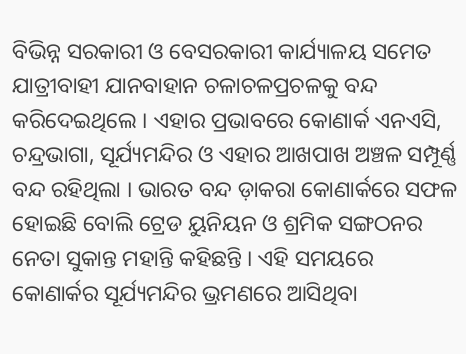ବିଭିନ୍ନ ସରକାରୀ ଓ ବେସରକାରୀ କାର୍ଯ୍ୟାଳୟ ସମେତ ଯାତ୍ରୀବାହୀ ଯାନବାହାନ ଚଳାଚଳପ୍ରଚଳକୁ ବନ୍ଦ କରିଦେଇଥିଲେ । ଏହାର ପ୍ରଭାବରେ କୋଣାର୍କ ଏନଏସି, ଚନ୍ଦ୍ରଭାଗା, ସୂର୍ଯ୍ୟମନ୍ଦିର ଓ ଏହାର ଆଖପାଖ ଅଞ୍ଚଳ ସମ୍ପୂର୍ଣ୍ଣ ବନ୍ଦ ରହିଥିଲା । ଭାରତ ବନ୍ଦ ଡ଼ାକରା କୋଣାର୍କରେ ସଫଳ ହୋଇଛି ବୋଲି ଟ୍ରେଡ ୟୁନିୟନ ଓ ଶ୍ରମିକ ସଙ୍ଗଠନର ନେତା ସୁକାନ୍ତ ମହାନ୍ତି କହିଛନ୍ତି । ଏହି ସମୟରେ କୋଣାର୍କର ସୂର୍ଯ୍ୟମନ୍ଦିର ଭ୍ରମଣରେ ଆସିଥିବା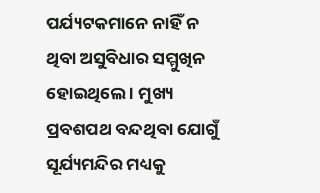ପର୍ଯ୍ୟଟକମାନେ ନାହିଁ ନ ଥିବା ଅସୁବିଧାର ସମ୍ମୁଖିନ ହୋଇଥିଲେ । ମୁଖ୍ୟ ପ୍ରବଶପଥ ବନ୍ଦଥିବା ଯୋଗୁଁ ସୂର୍ଯ୍ୟମନ୍ଦିର ମଧ୍ୟକୁ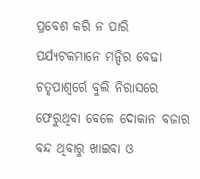ପ୍ରବେଶ କରି ନ ପାରି ପର୍ଯ୍ୟଟକମାନେ ମନ୍ଦିର ବେଢା ଚତୃପାଶ୍ୱର୍ରେ ବୁଲି ନିରାସରେ ଫେରୁଥିବା ବେଳେ ଦୋକାନ ବଜାର ବନ୍ଦ ଥିବାରୁ ଖାଇବା ଓ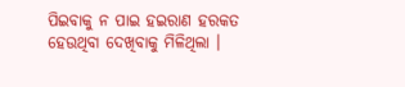ପିଇବାକୁ ନ ପାଇ ହଇରାଣ ହରକତ ହେଉଥିବା ଦେଖିବାକୁ ମିଳିଥିଲା ।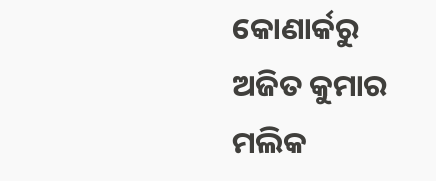କୋଣାର୍କରୁ ଅଜିତ କୁମାର ମଲିକ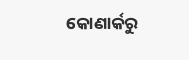କୋଣାର୍କରୁ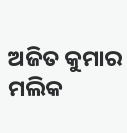ଅଜିତ କୁମାର ମଲିକ